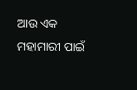ଆଉ ଏକ ମହାମାରୀ ପାଇଁ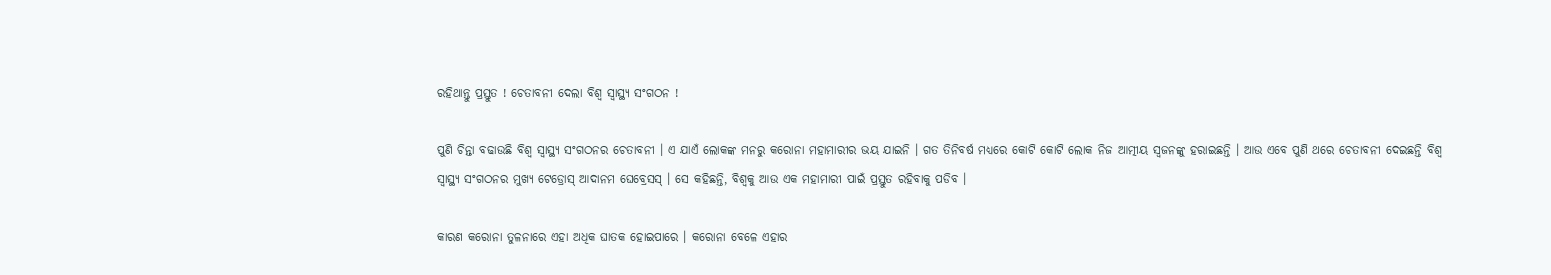ରହିଥାନ୍ତୁ ପ୍ରସ୍ତୁତ ! ଚେତାବନୀ ଦେଲା ବିଶ୍ଵ ସ୍ୱାସ୍ଥ୍ୟ ସଂଗଠନ !

ପୁଣି ଚିନ୍ତା ବଢାଉଛି ବିଶ୍ଵ ସ୍ୱାସ୍ଥ୍ୟ ସଂଗଠନର ଚେତାବନୀ । ଏ ଯାଏଁ ଲୋକଙ୍କ ମନରୁ କରୋନା ମହାମାରୀର ଭୟ ଯାଇନି । ଗତ ତିନିବର୍ଷ ମଧ୍ୟରେ କୋଟି କୋଟି ଲୋକ ନିଜ ଆତ୍ମୀୟ ସ୍ଵଜନଙ୍କୁ ହରାଇଛନ୍ତି । ଆଉ ଏବେ ପୁଣି ଥରେ ଚେତାବନୀ ଦେଇଛନ୍ତି ବିଶ୍ଵ ସ୍ୱାସ୍ଥ୍ୟ ସଂଗଠନର ମୁଖ୍ୟ ଟେଡ୍ରୋସ୍ ଆଦାନମ ଘେବ୍ରେସସ୍ । ସେ କହିଛନ୍ତି, ବିଶ୍ଵକୁ ଆଉ ଏକ ମହାମାରୀ ପାଇଁ ପ୍ରସ୍ତୁତ ରହିବାକୁ ପଡିବ ।

କାରଣ କରୋନା ତୁଳନାରେ ଏହା ଅଧିକ ଘାତକ ହୋଇପାରେ । କରୋନା ବେଳେ ଏହାର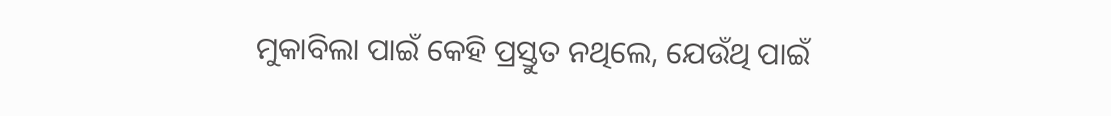ମୁକାବିଲା ପାଇଁ କେହି ପ୍ରସ୍ତୁତ ନଥିଲେ, ଯେଉଁଥି ପାଇଁ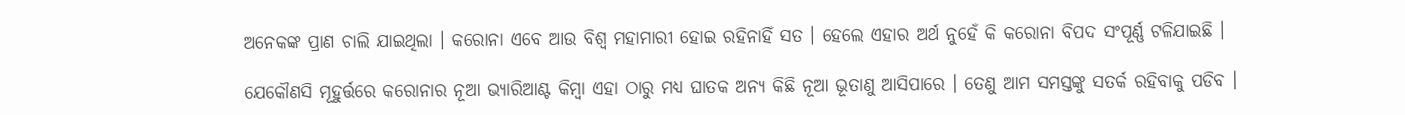ଅନେକଙ୍କ ପ୍ରାଣ ଚାଲି ଯାଇଥିଲା । କରୋନା ଏବେ ଆଉ ବିଶ୍ଵ ମହାମାରୀ ହୋଇ ରହିନାହିଁ ସତ । ହେଲେ ଏହାର ଅର୍ଥ ନୁହେଁ କି କରୋନା ବିପଦ ସଂପୂର୍ଣ୍ଣ ଟଳିଯାଇଛି ।

ଯେକୌଣସି ମୂହୁର୍ତ୍ତରେ କରୋନାର ନୂଆ ଭ୍ୟାରିଆଣ୍ଟ କିମ୍ବା ଏହା ଠାରୁ ମଧ୍ୟ ଘାତକ ଅନ୍ୟ କିଛି ନୂଆ ଭୂତାଣୁ ଆସିପାରେ । ତେଣୁ ଆମ ସମସ୍ତଙ୍କୁ ସତର୍କ ରହିବାକୁ ପଡିବ ।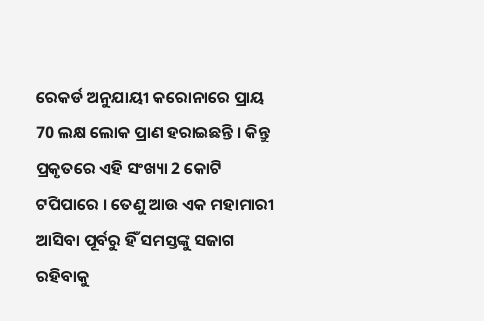ରେକର୍ଡ ଅନୁଯାୟୀ କରୋନାରେ ପ୍ରାୟ 70 ଲକ୍ଷ ଲୋକ ପ୍ରାଣ ହରାଇଛନ୍ତି । କିନ୍ତୁ ପ୍ରକୃତରେ ଏହି ସଂଖ୍ୟା 2 କୋଟି ଟପିପାରେ । ତେଣୁ ଆଉ ଏକ ମହାମାରୀ ଆସିବା ପୂର୍ବରୁ ହିଁ ସମସ୍ତଙ୍କୁ ସଜାଗ ରହିବାକୁ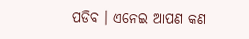ପଡିବ । ଏନେଇ ଆପଣ କଣ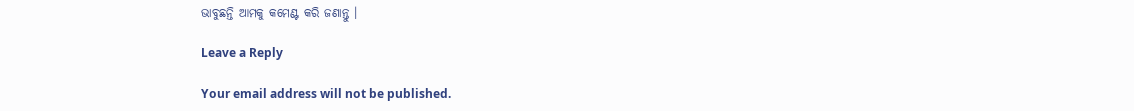ଭାବୁଛନ୍ତି ଆମକୁ କମେଣ୍ଟ କରି ଜଣାନ୍ତୁ ।

Leave a Reply

Your email address will not be published.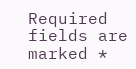Required fields are marked *